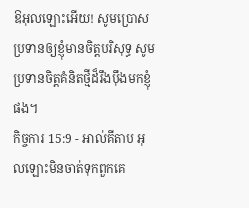ឱអុលឡោះអើយ! សូមប្រោសប្រទានឲ្យខ្ញុំមានចិត្តបរិសុទ្ធ សូមប្រទានចិត្តគំនិតថ្មីដ៏រឹងប៉ឹងមកខ្ញុំផង។
កិច្ចការ 15:9 - អាល់គីតាប អុលឡោះមិនចាត់ទុកពួកគេ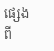ផ្សេងពី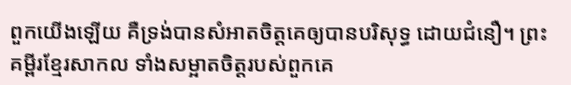ពួកយើងឡើយ គឺទ្រង់បានសំអាតចិត្ដគេឲ្យបានបរិសុទ្ធ ដោយជំនឿ។ ព្រះគម្ពីរខ្មែរសាកល ទាំងសម្អាតចិត្តរបស់ពួកគេ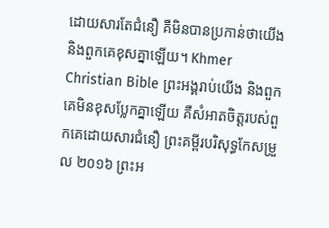ដោយសារតែជំនឿ គឺមិនបានប្រកាន់ថាយើង និងពួកគេខុសគ្នាឡើយ។ Khmer Christian Bible ព្រះអង្គរាប់យើង និងពួកគេមិនខុសប្លែកគ្នាឡើយ គឺសំអាតចិត្តរបស់ពួកគេដោយសារជំនឿ ព្រះគម្ពីរបរិសុទ្ធកែសម្រួល ២០១៦ ព្រះអ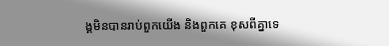ង្គមិនបានរាប់ពួកយើង និងពួកគេ ខុសពីគ្នាទេ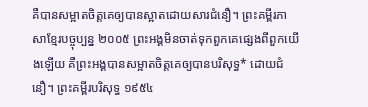គឺបានសម្អាតចិត្តគេឲ្យបានស្អាតដោយសារជំនឿ។ ព្រះគម្ពីរភាសាខ្មែរបច្ចុប្បន្ន ២០០៥ ព្រះអង្គមិនចាត់ទុកពួកគេផ្សេងពីពួកយើងឡើយ គឺព្រះអង្គបានសម្អាតចិត្តគេឲ្យបានបរិសុទ្ធ* ដោយជំនឿ។ ព្រះគម្ពីរបរិសុទ្ធ ១៩៥៤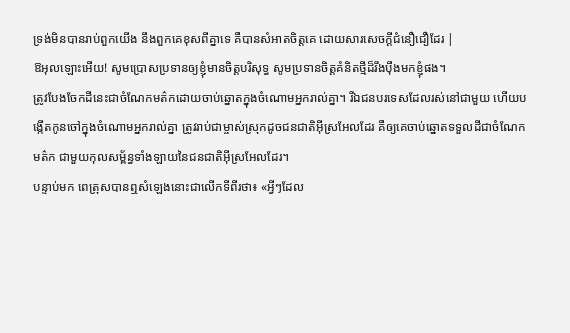ទ្រង់មិនបានរាប់ពួកយើង នឹងពួកគេខុសពីគ្នាទេ គឺបានសំអាតចិត្តគេ ដោយសារសេចក្ដីជំនឿជឿដែរ |
ឱអុលឡោះអើយ! សូមប្រោសប្រទានឲ្យខ្ញុំមានចិត្តបរិសុទ្ធ សូមប្រទានចិត្តគំនិតថ្មីដ៏រឹងប៉ឹងមកខ្ញុំផង។
ត្រូវបែងចែកដីនេះជាចំណែកមត៌កដោយចាប់ឆ្នោតក្នុងចំណោមអ្នករាល់គ្នា។ រីឯជនបរទេសដែលរស់នៅជាមួយ ហើយបង្កើតកូនចៅក្នុងចំណោមអ្នករាល់គ្នា ត្រូវរាប់ជាម្ចាស់ស្រុកដូចជនជាតិអ៊ីស្រអែលដែរ គឺឲ្យគេចាប់ឆ្នោតទទួលដីជាចំណែកមត៌ក ជាមួយកុលសម្ព័ន្ធទាំងឡាយនៃជនជាតិអ៊ីស្រអែលដែរ។
បន្ទាប់មក ពេត្រុសបានឮសំឡេងនោះជាលើកទីពីរថា៖ «អ្វីៗដែល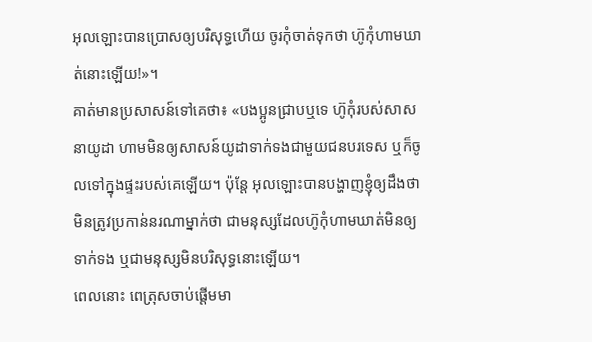អុលឡោះបានប្រោសឲ្យបរិសុទ្ធហើយ ចូរកុំចាត់ទុកថា ហ៊ូកុំហាមឃាត់នោះឡើយ!»។
គាត់មានប្រសាសន៍ទៅគេថា៖ «បងប្អូនជ្រាបឬទេ ហ៊ូកុំរបស់សាសនាយូដា ហាមមិនឲ្យសាសន៍យូដាទាក់ទងជាមួយជនបរទេស ឬក៏ចូលទៅក្នុងផ្ទះរបស់គេឡើយ។ ប៉ុន្ដែ អុលឡោះបានបង្ហាញខ្ញុំឲ្យដឹងថា មិនត្រូវប្រកាន់នរណាម្នាក់ថា ជាមនុស្សដែលហ៊ូកុំហាមឃាត់មិនឲ្យទាក់ទង ឬជាមនុស្សមិនបរិសុទ្ធនោះឡើយ។
ពេលនោះ ពេត្រុសចាប់ផ្ដើមមា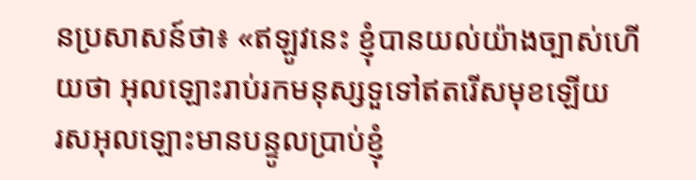នប្រសាសន៍ថា៖ «ឥឡូវនេះ ខ្ញុំបានយល់យ៉ាងច្បាស់ហើយថា អុលឡោះរាប់រកមនុស្សទួទៅឥតរើសមុខឡើយ
រសអុលឡោះមានបន្ទូលប្រាប់ខ្ញុំ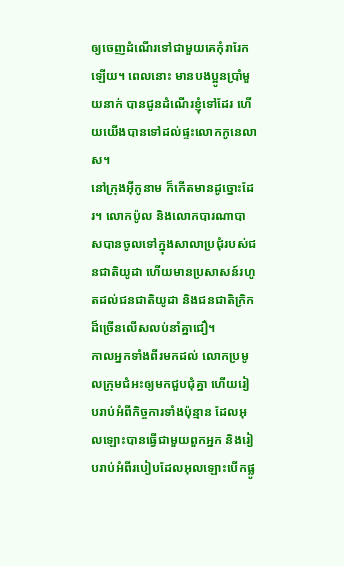ឲ្យចេញដំណើរទៅជាមួយគេកុំរារែកឡើយ។ ពេលនោះ មានបងប្អូនប្រាំមួយនាក់ បានជូនដំណើរខ្ញុំទៅដែរ ហើយយើងបានទៅដល់ផ្ទះលោកកូនេលាស។
នៅក្រុងអ៊ីកូនាម ក៏កើតមានដូច្នោះដែរ។ លោកប៉ូល និងលោកបារណាបាសបានចូលទៅក្នុងសាលាប្រជុំរបស់ជនជាតិយូដា ហើយមានប្រសាសន៍រហូតដល់ជនជាតិយូដា និងជនជាតិក្រិកដ៏ច្រើនលើសលប់នាំគ្នាជឿ។
កាលអ្នកទាំងពីរមកដល់ លោកប្រមូលក្រុមជំអះឲ្យមកជួបជុំគ្នា ហើយរៀបរាប់អំពីកិច្ចការទាំងប៉ុន្មាន ដែលអុលឡោះបានធ្វើជាមួយពួកអ្នក និងរៀបរាប់អំពីរបៀបដែលអុលឡោះបើកផ្លូ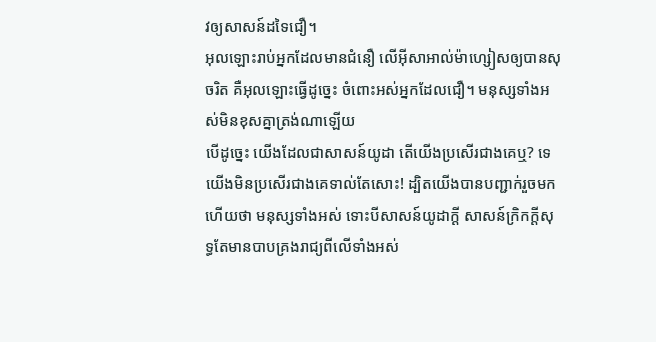វឲ្យសាសន៍ដទៃជឿ។
អុលឡោះរាប់អ្នកដែលមានជំនឿ លើអ៊ីសាអាល់ម៉ាហ្សៀសឲ្យបានសុចរិត គឺអុលឡោះធ្វើដូច្នេះ ចំពោះអស់អ្នកដែលជឿ។ មនុស្សទាំងអស់មិនខុសគ្នាត្រង់ណាឡើយ
បើដូច្នេះ យើងដែលជាសាសន៍យូដា តើយើងប្រសើរជាងគេឬ? ទេ យើងមិនប្រសើរជាងគេទាល់តែសោះ! ដ្បិតយើងបានបញ្ជាក់រួចមកហើយថា មនុស្សទាំងអស់ ទោះបីសាសន៍យូដាក្ដី សាសន៍ក្រិកក្ដីសុទ្ធតែមានបាបគ្រងរាជ្យពីលើទាំងអស់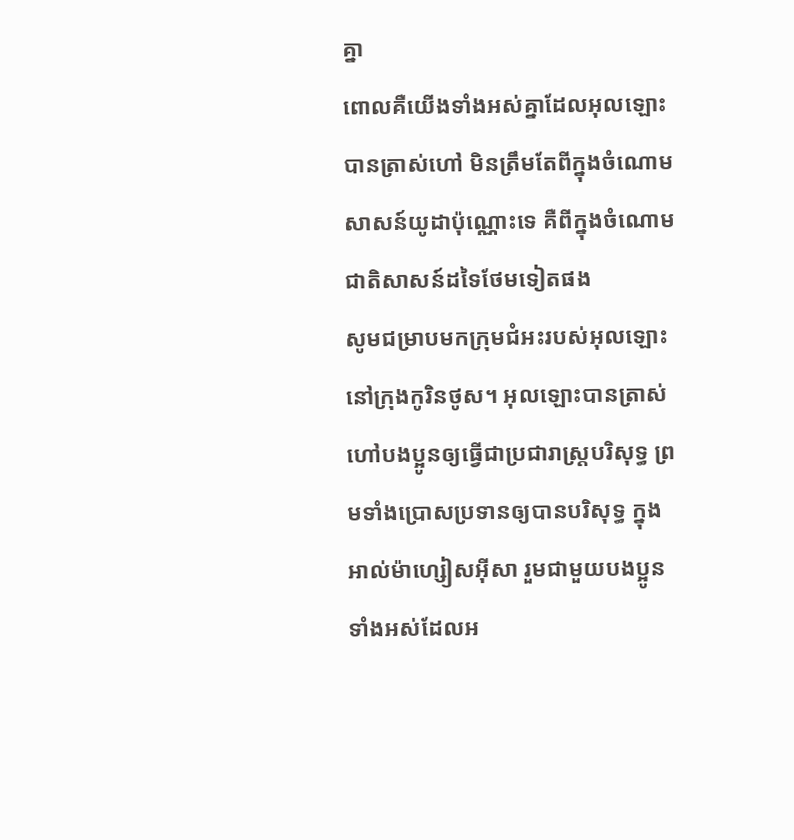គ្នា
ពោលគឺយើងទាំងអស់គ្នាដែលអុលឡោះបានត្រាស់ហៅ មិនត្រឹមតែពីក្នុងចំណោមសាសន៍យូដាប៉ុណ្ណោះទេ គឺពីក្នុងចំណោមជាតិសាសន៍ដទៃថែមទៀតផង
សូមជម្រាបមកក្រុមជំអះរបស់អុលឡោះនៅក្រុងកូរិនថូស។ អុលឡោះបានត្រាស់ហៅបងប្អូនឲ្យធ្វើជាប្រជារាស្ដ្របរិសុទ្ធ ព្រមទាំងប្រោសប្រទានឲ្យបានបរិសុទ្ធ ក្នុងអាល់ម៉ាហ្សៀសអ៊ីសា រួមជាមួយបងប្អូនទាំងអស់ដែលអ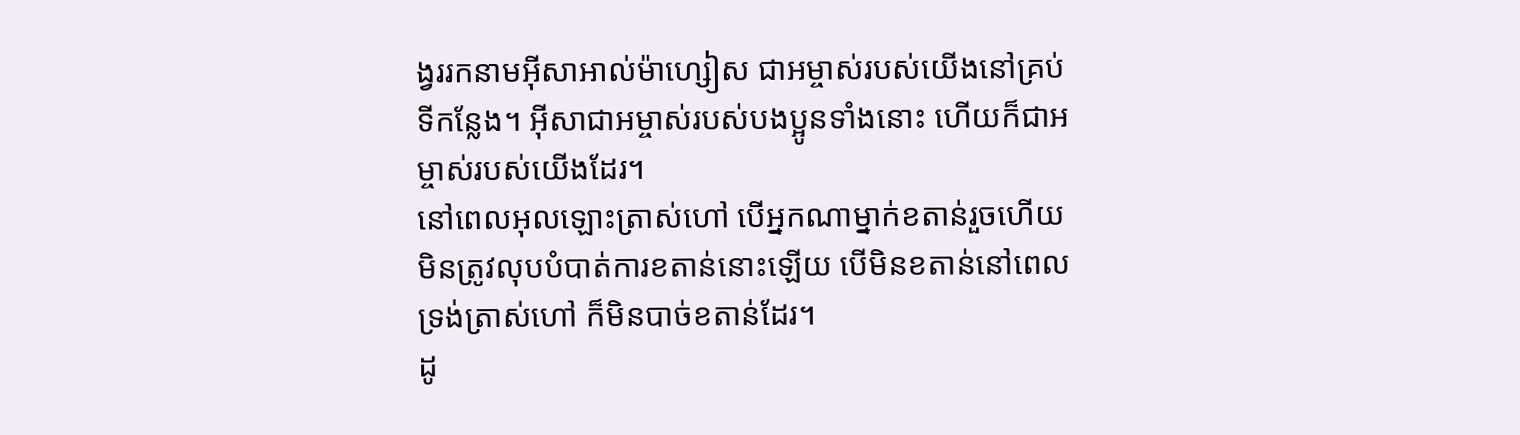ង្វររកនាមអ៊ីសាអាល់ម៉ាហ្សៀស ជាអម្ចាស់របស់យើងនៅគ្រប់ទីកន្លែង។ អ៊ីសាជាអម្ចាស់របស់បងប្អូនទាំងនោះ ហើយក៏ជាអម្ចាស់របស់យើងដែរ។
នៅពេលអុលឡោះត្រាស់ហៅ បើអ្នកណាម្នាក់ខតាន់រួចហើយ មិនត្រូវលុបបំបាត់ការខតាន់នោះឡើយ បើមិនខតាន់នៅពេលទ្រង់ត្រាស់ហៅ ក៏មិនបាច់ខតាន់ដែរ។
ដូ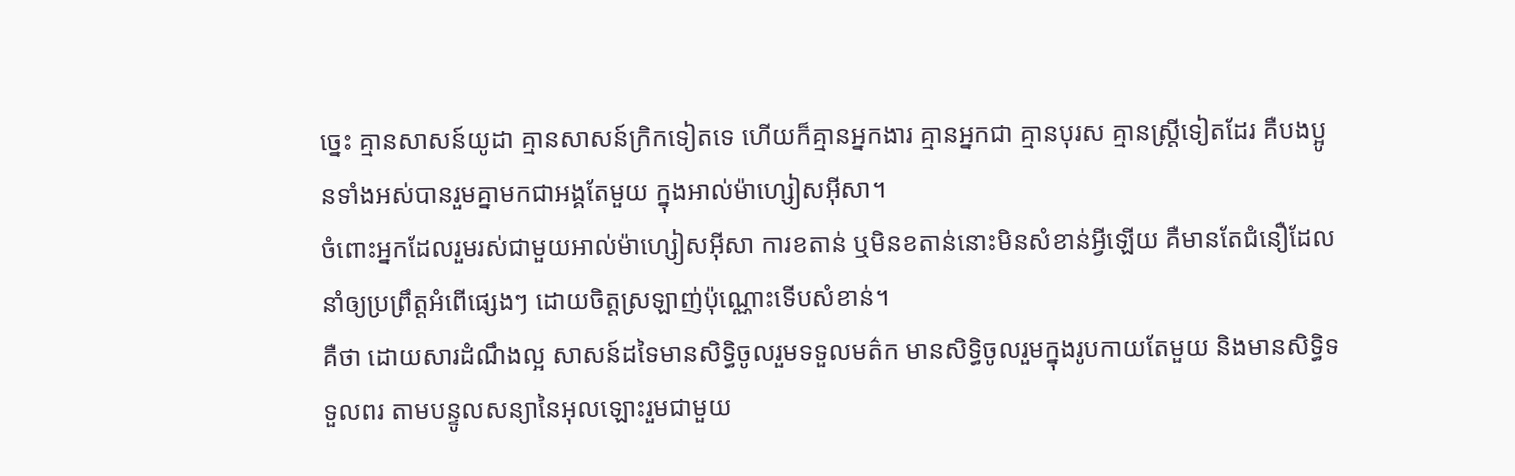ច្នេះ គ្មានសាសន៍យូដា គ្មានសាសន៍ក្រិកទៀតទេ ហើយក៏គ្មានអ្នកងារ គ្មានអ្នកជា គ្មានបុរស គ្មានស្ដ្រីទៀតដែរ គឺបងប្អូនទាំងអស់បានរួមគ្នាមកជាអង្គតែមួយ ក្នុងអាល់ម៉ាហ្សៀសអ៊ីសា។
ចំពោះអ្នកដែលរួមរស់ជាមួយអាល់ម៉ាហ្សៀសអ៊ីសា ការខតាន់ ឬមិនខតាន់នោះមិនសំខាន់អ្វីឡើយ គឺមានតែជំនឿដែលនាំឲ្យប្រព្រឹត្ដអំពើផ្សេងៗ ដោយចិត្ដស្រឡាញ់ប៉ុណ្ណោះទើបសំខាន់។
គឺថា ដោយសារដំណឹងល្អ សាសន៍ដទៃមានសិទ្ធិចូលរួមទទួលមត៌ក មានសិទ្ធិចូលរួមក្នុងរូបកាយតែមួយ និងមានសិទ្ធិទទួលពរ តាមបន្ទូលសន្យានៃអុលឡោះរួមជាមួយ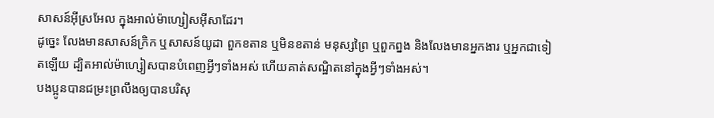សាសន៍អ៊ីស្រអែល ក្នុងអាល់ម៉ាហ្សៀសអ៊ីសាដែរ។
ដូច្នេះ លែងមានសាសន៍ក្រិក ឬសាសន៍យូដា ពួកខតាន ឬមិនខតាន់ មនុស្សព្រៃ ឬពួកព្នង និងលែងមានអ្នកងារ ឬអ្នកជាទៀតឡើយ ដ្បិតអាល់ម៉ាហ្សៀសបានបំពេញអ្វីៗទាំងអស់ ហើយគាត់សណ្ឋិតនៅក្នុងអ្វីៗទាំងអស់។
បងប្អូនបានជម្រះព្រលឹងឲ្យបានបរិសុ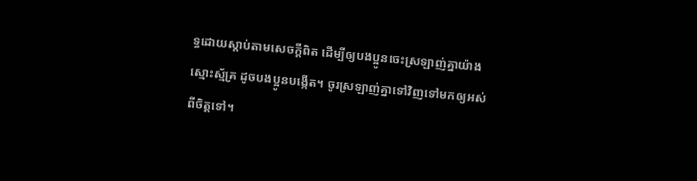ទ្ធដោយស្ដាប់តាមសេចក្ដីពិត ដើម្បីឲ្យបងប្អូនចេះស្រឡាញ់គ្នាយ៉ាងស្មោះស្ម័គ្រ ដូចបងប្អូនបង្កើត។ ចូរស្រឡាញ់គ្នាទៅវិញទៅមកឲ្យអស់ពីចិត្ដទៅ។